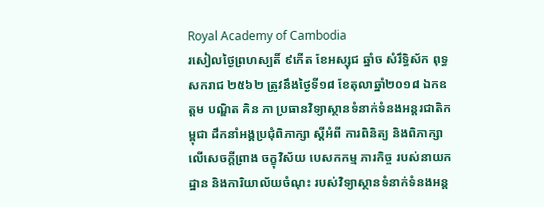Royal Academy of Cambodia
រសៀលថ្ងៃព្រហស្បតិ៍ ៩កើត ខែអស្សុជ ឆ្នាំច សំរឹទ្ធិស័ក ពុទ្ធសករាជ ២៥៦២ ត្រូវនឹងថ្ងៃទី១៨ ខែតុលាឆ្នាំ២០១៨ ឯកឧត្តម បណ្ឌិត គិន ភា ប្រធានវិទ្យាស្ថានទំនាក់ទំនងអន្តរជាតិកម្ពុជា ដឹកនាំអង្គប្រជុំពិភាក្សា ស្តីអំពី ការពិនិត្យ និងពិភាក្សាលើសេចក្តីព្រាង ចក្ខុវិស័យ បេសកកម្ម ភារកិច្ច របស់នាយកដ្ឋាន និងការិយាល័យចំណុះ របស់វិទ្យាស្ថានទំនាក់ទំនងអន្ត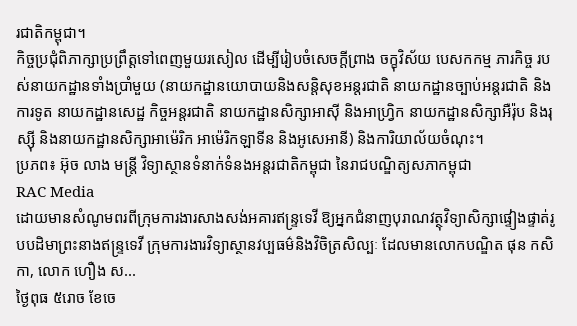រជាតិកម្ពុជា។
កិច្ចប្រជុំពិភាក្សាប្រព្រឹត្តទៅពេញមួយរសៀល ដើម្បីរៀបចំសេចក្តីព្រាង ចក្ខុវិស័យ បេសកកម្ម ភារកិច្ច របស់នាយកដ្ឋានទាំងប្រាំមួយ (នាយកដ្ឋានយោបាយនិងសន្តិសុខអន្តរជាតិ នាយកដ្ឋានច្បាប់អន្តរជាតិ និងការទូត នាយកដ្ឋានសេដ្ឋ កិច្ចអន្តរជាតិ នាយកដ្ឋានសិក្សាអាស៊ី និងអាហ្វ្រិក នាយកដ្ឋានសិក្សាអឺរ៉ុប និងរុស្ស៊ី និងនាយកដ្ឋានសិក្សាអាម៉េរិក អាម៉េរិកឡាទីន និងអូសេអានី) និងការិយាល័យចំណុះ។
ប្រភព៖ អ៊ុច លាង មន្ត្រី វិទ្យាស្ថានទំនាក់ទំនងអន្តរជាតិកម្ពុជា នៃរាជបណ្ឌិត្យសភាកម្ពុជា
RAC Media
ដោយមានសំណូមពរពីក្រុមការងារសាងសង់អគារឥន្រ្ទទេវី ឱ្យអ្នកជំនាញបុរាណវត្ថុវិទ្យាសិក្សាផ្ទៀងផ្ទាត់រូបបដិមាព្រះនាងឥន្រ្ទទេវី ក្រុមការងារវិទ្យាស្ថានវប្បធម៌និងវិចិត្រសិល្បៈ ដែលមានលោកបណ្ឌិត ផុន កសិកា, លោក ហឿង ស...
ថ្ងៃពុធ ៥រោច ខែចេ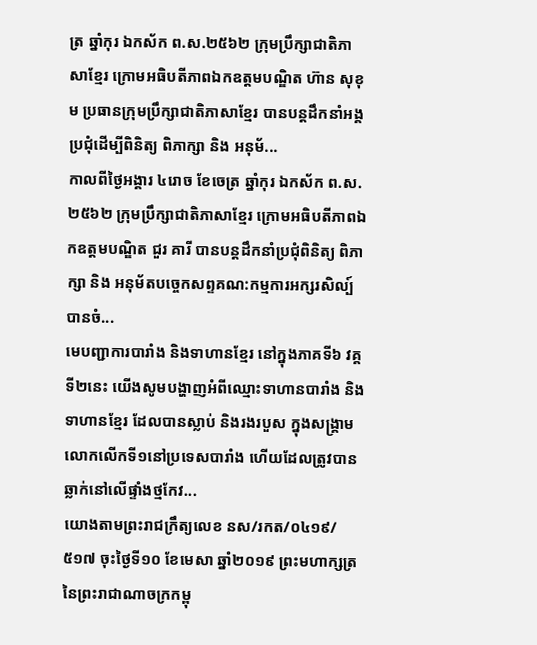ត្រ ឆ្នាំកុរ ឯកស័ក ព.ស.២៥៦២ ក្រុមប្រឹក្សាជាតិភាសាខ្មែរ ក្រោមអធិបតីភាពឯកឧត្តមបណ្ឌិត ហ៊ាន សុខុម ប្រធានក្រុមប្រឹក្សាជាតិភាសាខ្មែរ បានបន្តដឹកនាំអង្គប្រជុំដេីម្បីពិនិត្យ ពិភាក្សា និង អនុម័...
កាលពីថ្ងៃអង្គារ ៤រោច ខែចេត្រ ឆ្នាំកុរ ឯកស័ក ព.ស.២៥៦២ ក្រុមប្រឹក្សាជាតិភាសាខ្មែរ ក្រោមអធិបតីភាពឯកឧត្តមបណ្ឌិត ជួរ គារី បានបន្តដឹកនាំប្រជុំពិនិត្យ ពិភាក្សា និង អនុម័តបច្ចេកសព្ទគណ:កម្មការអក្សរសិល្ប៍ បានចំ...
មេបញ្ជាការបារាំង និងទាហានខ្មែរ នៅក្នុងភាគទី៦ វគ្គទី២នេះ យើងសូមបង្ហាញអំពីឈ្មោះទាហានបារាំង និងទាហានខ្មែរ ដែលបានស្លាប់ និងរងរបួស ក្នុងសង្គ្រាមលោកលើកទី១នៅប្រទេសបារាំង ហើយដែលត្រូវបានឆ្លាក់នៅលើផ្ទាំងថ្មកែវ...
យោងតាមព្រះរាជក្រឹត្យលេខ នស/រកត/០៤១៩/ ៥១៧ ចុះថ្ងៃទី១០ ខែមេសា ឆ្នាំ២០១៩ ព្រះមហាក្សត្រ នៃព្រះរាជាណាចក្រកម្ពុ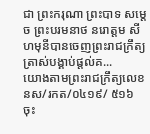ជា ព្រះករុណា ព្រះបាទ សម្តេច ព្រះបរមនាថ នរោត្តម សីហមុនីបានចេញព្រះរាជក្រឹត្យ ត្រាស់បង្គាប់ផ្តល់គ...
យោងតាមព្រះរាជក្រឹត្យលេខ នស/រកត/០៤១៩/ ៥១៦ ចុះ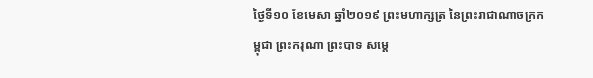ថ្ងៃទី១០ ខែមេសា ឆ្នាំ២០១៩ ព្រះមហាក្សត្រ នៃព្រះរាជាណាចក្រកម្ពុជា ព្រះករុណា ព្រះបាទ សម្តេ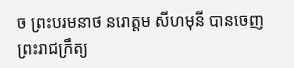ច ព្រះបរមនាថ នរោត្តម សីហមុនី បានចេញព្រះរាជក្រឹត្យ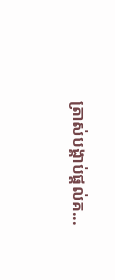ត្រាស់បង្គាប់ផ្តល់គ...